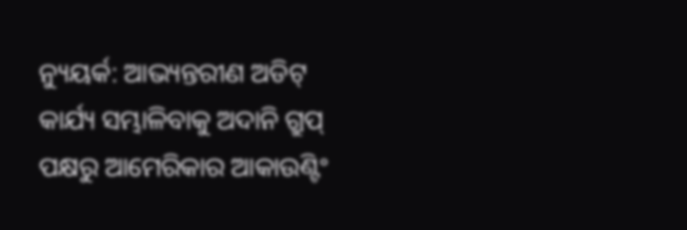ନ୍ୟୁୟର୍କ: ଆଭ୍ୟନ୍ତରୀଣ ଅଡିଟ୍ କାର୍ଯ୍ୟ ସମ୍ଭାଳିବାକୁ ଅଦାନି ଗ୍ରୁପ୍ ପକ୍ଷରୁ ଆମେରିକାର ଆକାଉଣ୍ଟିଂ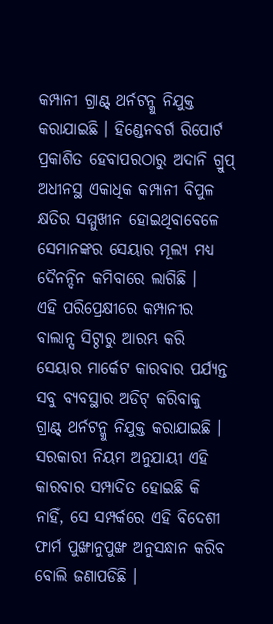କମ୍ପାନୀ ଗ୍ରାଣ୍ଟ୍ ଥର୍ନଟନ୍କୁ ନିଯୁକ୍ତ କରାଯାଇଛି । ହିଣ୍ଡେନବର୍ଗ ରିପୋର୍ଟ ପ୍ରକାଶିତ ହେବାପରଠାରୁ ଅଦାନି ଗ୍ରୁପ୍ ଅଧୀନସ୍ଥ ଏକାଧିକ କମ୍ପାନୀ ବିପୁଳ କ୍ଷତିର ସମ୍ମୁଖୀନ ହୋଇଥିବାବେଳେ ସେମାନଙ୍କର ସେୟାର ମୂଲ୍ୟ ମଧ୍ୟ ଦୈନନ୍ଦିନ କମିବାରେ ଲାଗିଛି ।
ଏହି ପରିପ୍ରେକ୍ଷୀରେ କମ୍ପାନୀର ବାଲାନ୍ସ ସିଟ୍ଠାରୁ ଆରମ୍ଭ କରି ସେୟାର ମାର୍କେଟ କାରବାର ପର୍ଯ୍ୟନ୍ତ ସବୁ ବ୍ୟବସ୍ଥାର ଅଡିଟ୍ କରିବାକୁ ଗ୍ରାଣ୍ଟ୍ ଥର୍ନଟନ୍କୁ ନିଯୁକ୍ତ କରାଯାଇଛି । ସରକାରୀ ନିୟମ ଅନୁଯାୟୀ ଏହି କାରବାର ସମ୍ପାଦିତ ହୋଇଛି କି ନାହିଁ, ସେ ସମ୍ପର୍କରେ ଏହି ବିଦେଶୀ ଫାର୍ମ ପୁଙ୍ଖାନୁପୁଙ୍ଖ ଅନୁସନ୍ଧାନ କରିବ ବୋଲି ଜଣାପଡିଛି ।